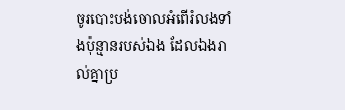ចូរបោះបង់ចោលអំពើរំលងទាំងប៉ុន្មានរបស់ឯង ដែលឯងរាល់គ្នាប្រ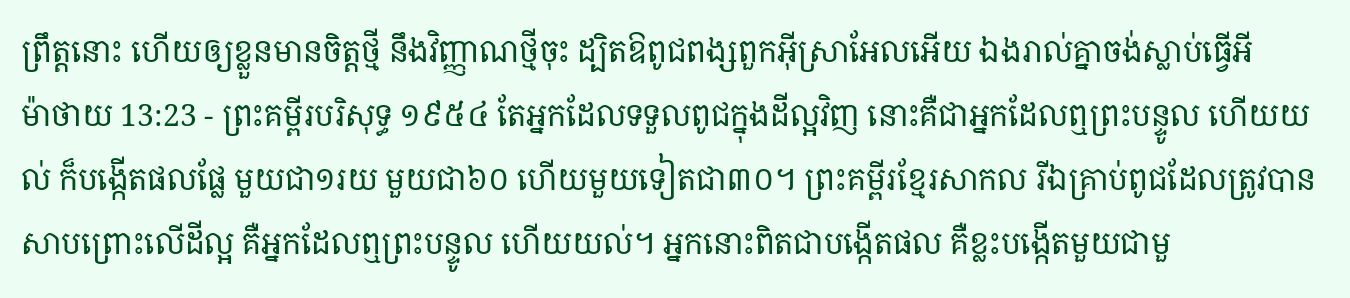ព្រឹត្តនោះ ហើយឲ្យខ្លួនមានចិត្តថ្មី នឹងវិញ្ញាណថ្មីចុះ ដ្បិតឱពូជពង្សពួកអ៊ីស្រាអែលអើយ ឯងរាល់គ្នាចង់ស្លាប់ធ្វើអី
ម៉ាថាយ 13:23 - ព្រះគម្ពីរបរិសុទ្ធ ១៩៥៤ តែអ្នកដែលទទួលពូជក្នុងដីល្អវិញ នោះគឺជាអ្នកដែលឮព្រះបន្ទូល ហើយយល់ ក៏បង្កើតផលផ្លែ មួយជា១រយ មួយជា៦០ ហើយមួយទៀតជា៣០។ ព្រះគម្ពីរខ្មែរសាកល រីឯគ្រាប់ពូជដែលត្រូវបានសាបព្រោះលើដីល្អ គឺអ្នកដែលឮព្រះបន្ទូល ហើយយល់។ អ្នកនោះពិតជាបង្កើតផល គឺខ្លះបង្កើតមួយជាមួ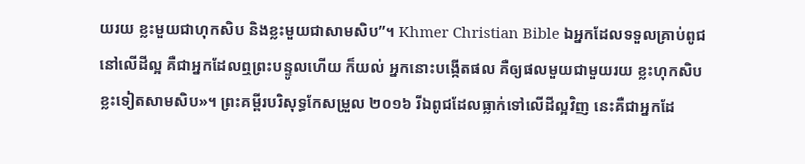យរយ ខ្លះមួយជាហុកសិប និងខ្លះមួយជាសាមសិប”។ Khmer Christian Bible ឯអ្នកដែលទទួលគ្រាប់ពូជនៅលើដីល្អ គឺជាអ្នកដែលឮព្រះបន្ទូលហើយ ក៏យល់ អ្នកនោះបង្កើតផល គឺឲ្យផលមួយជាមួយរយ ខ្លះហុកសិប ខ្លះទៀតសាមសិប»។ ព្រះគម្ពីរបរិសុទ្ធកែសម្រួល ២០១៦ រីឯពូជដែលធ្លាក់ទៅលើដីល្អវិញ នេះគឺជាអ្នកដែ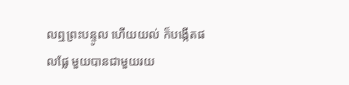លឮព្រះបន្ទូល ហើយយល់ ក៏បង្កើតផលផ្លែ មួយបានជាមួយរយ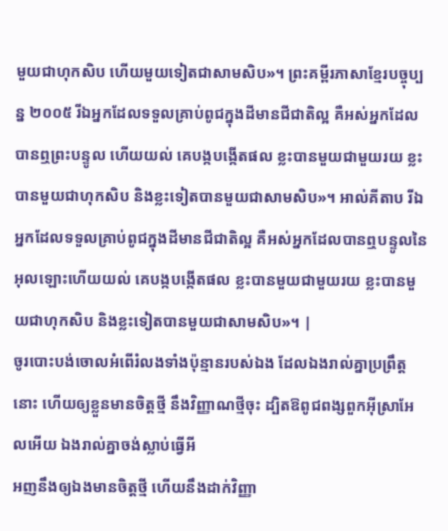មួយជាហុកសិប ហើយមួយទៀតជាសាមសិប»។ ព្រះគម្ពីរភាសាខ្មែរបច្ចុប្បន្ន ២០០៥ រីឯអ្នកដែលទទួលគ្រាប់ពូជក្នុងដីមានជីជាតិល្អ គឺអស់អ្នកដែលបានឮព្រះបន្ទូល ហើយយល់ គេបង្កបង្កើតផល ខ្លះបានមួយជាមួយរយ ខ្លះបានមួយជាហុកសិប និងខ្លះទៀតបានមួយជាសាមសិប»។ អាល់គីតាប រីឯអ្នកដែលទទួលគ្រាប់ពូជក្នុងដីមានជីជាតិល្អ គឺអស់អ្នកដែលបានឮបន្ទូលនៃអុលឡោះហើយយល់ គេបង្កបង្កើតផល ខ្លះបានមួយជាមួយរយ ខ្លះបានមួយជាហុកសិប និងខ្លះទៀតបានមួយជាសាមសិប»។ |
ចូរបោះបង់ចោលអំពើរំលងទាំងប៉ុន្មានរបស់ឯង ដែលឯងរាល់គ្នាប្រព្រឹត្តនោះ ហើយឲ្យខ្លួនមានចិត្តថ្មី នឹងវិញ្ញាណថ្មីចុះ ដ្បិតឱពូជពង្សពួកអ៊ីស្រាអែលអើយ ឯងរាល់គ្នាចង់ស្លាប់ធ្វើអី
អញនឹងឲ្យឯងមានចិត្តថ្មី ហើយនឹងដាក់វិញ្ញា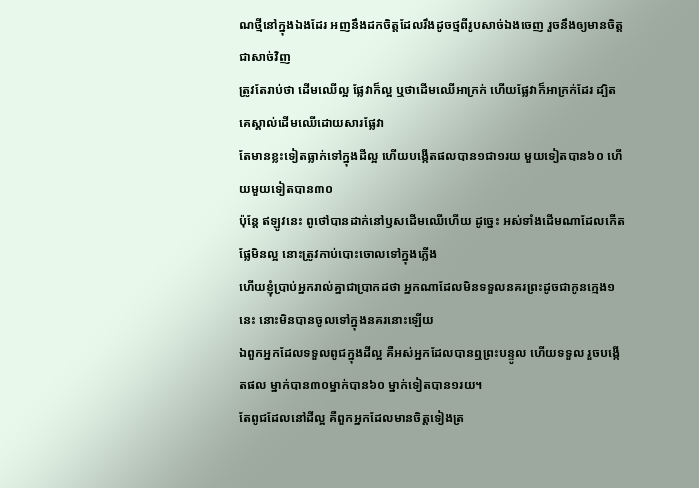ណថ្មីនៅក្នុងឯងដែរ អញនឹងដកចិត្តដែលរឹងដូចថ្មពីរូបសាច់ឯងចេញ រួចនឹងឲ្យមានចិត្តជាសាច់វិញ
ត្រូវតែរាប់ថា ដើមឈើល្អ ផ្លែវាក៏ល្អ ឬថាដើមឈើអាក្រក់ ហើយផ្លែវាក៏អាក្រក់ដែរ ដ្បិតគេស្គាល់ដើមឈើដោយសារផ្លែវា
តែមានខ្លះទៀតធ្លាក់ទៅក្នុងដីល្អ ហើយបង្កើតផលបាន១ជា១រយ មួយទៀតបាន៦០ ហើយមួយទៀតបាន៣០
ប៉ុន្តែ ឥឡូវនេះ ពូថៅបានដាក់នៅឫសដើមឈើហើយ ដូច្នេះ អស់ទាំងដើមណាដែលកើតផ្លែមិនល្អ នោះត្រូវកាប់បោះចោលទៅក្នុងភ្លើង
ហើយខ្ញុំប្រាប់អ្នករាល់គ្នាជាប្រាកដថា អ្នកណាដែលមិនទទួលនគរព្រះដូចជាកូនក្មេង១នេះ នោះមិនបានចូលទៅក្នុងនគរនោះឡើយ
ឯពួកអ្នកដែលទទួលពូជក្នុងដីល្អ គឺអស់អ្នកដែលបានឮព្រះបន្ទូល ហើយទទួល រួចបង្កើតផល ម្នាក់បាន៣០ម្នាក់បាន៦០ ម្នាក់ទៀតបាន១រយ។
តែពូជដែលនៅដីល្អ គឺពួកអ្នកដែលមានចិត្តទៀងត្រ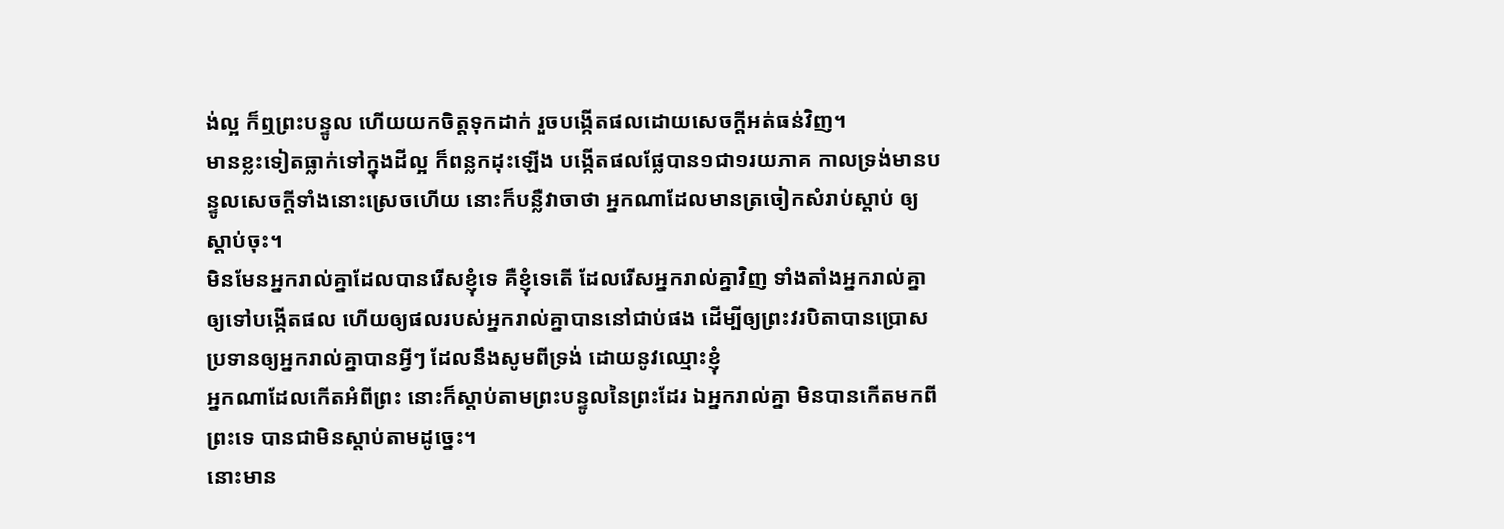ង់ល្អ ក៏ឮព្រះបន្ទូល ហើយយកចិត្តទុកដាក់ រួចបង្កើតផលដោយសេចក្ដីអត់ធន់វិញ។
មានខ្លះទៀតធ្លាក់ទៅក្នុងដីល្អ ក៏ពន្លកដុះឡើង បង្កើតផលផ្លែបាន១ជា១រយភាគ កាលទ្រង់មានបន្ទូលសេចក្ដីទាំងនោះស្រេចហើយ នោះក៏បន្លឺវាចាថា អ្នកណាដែលមានត្រចៀកសំរាប់ស្តាប់ ឲ្យស្តាប់ចុះ។
មិនមែនអ្នករាល់គ្នាដែលបានរើសខ្ញុំទេ គឺខ្ញុំទេតើ ដែលរើសអ្នករាល់គ្នាវិញ ទាំងតាំងអ្នករាល់គ្នាឲ្យទៅបង្កើតផល ហើយឲ្យផលរបស់អ្នករាល់គ្នាបាននៅជាប់ផង ដើម្បីឲ្យព្រះវរបិតាបានប្រោសប្រទានឲ្យអ្នករាល់គ្នាបានអ្វីៗ ដែលនឹងសូមពីទ្រង់ ដោយនូវឈ្មោះខ្ញុំ
អ្នកណាដែលកើតអំពីព្រះ នោះក៏ស្តាប់តាមព្រះបន្ទូលនៃព្រះដែរ ឯអ្នករាល់គ្នា មិនបានកើតមកពីព្រះទេ បានជាមិនស្តាប់តាមដូច្នេះ។
នោះមាន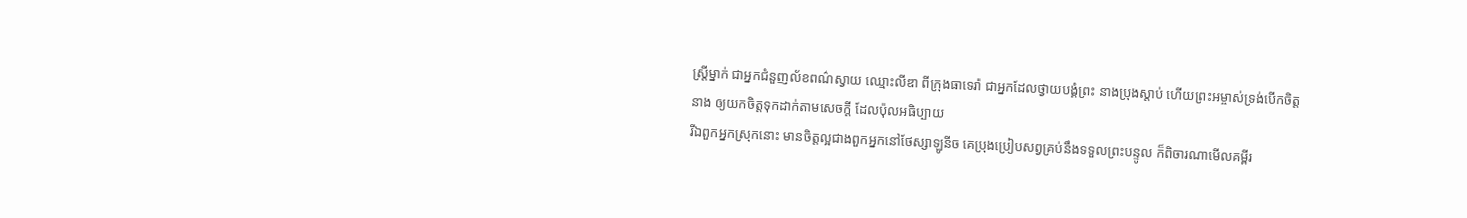ស្ត្រីម្នាក់ ជាអ្នកជំនួញល័ខពណ៌ស្វាយ ឈ្មោះលីឌា ពីក្រុងធាទេរ៉ា ជាអ្នកដែលថ្វាយបង្គំព្រះ នាងប្រុងស្តាប់ ហើយព្រះអម្ចាស់ទ្រង់បើកចិត្តនាង ឲ្យយកចិត្តទុកដាក់តាមសេចក្ដី ដែលប៉ុលអធិប្បាយ
រីឯពួកអ្នកស្រុកនោះ មានចិត្តល្អជាងពួកអ្នកនៅថែស្សាឡូនីច គេប្រុងប្រៀបសព្វគ្រប់នឹងទទួលព្រះបន្ទូល ក៏ពិចារណាមើលគម្ពីរ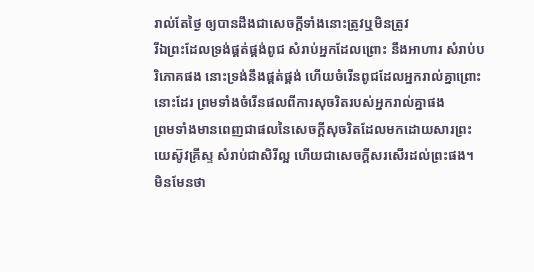រាល់តែថ្ងៃ ឲ្យបានដឹងជាសេចក្ដីទាំងនោះត្រូវឬមិនត្រូវ
រីឯព្រះដែលទ្រង់ផ្គត់ផ្គង់ពូជ សំរាប់អ្នកដែលព្រោះ នឹងអាហារ សំរាប់បរិភោគផង នោះទ្រង់នឹងផ្គត់ផ្គង់ ហើយចំរើនពូជដែលអ្នករាល់គ្នាព្រោះនោះដែរ ព្រមទាំងចំរើនផលពីការសុចរិតរបស់អ្នករាល់គ្នាផង
ព្រមទាំងមានពេញជាផលនៃសេចក្ដីសុចរិតដែលមកដោយសារព្រះយេស៊ូវគ្រីស្ទ សំរាប់ជាសិរីល្អ ហើយជាសេចក្ដីសរសើរដល់ព្រះផង។
មិនមែនថា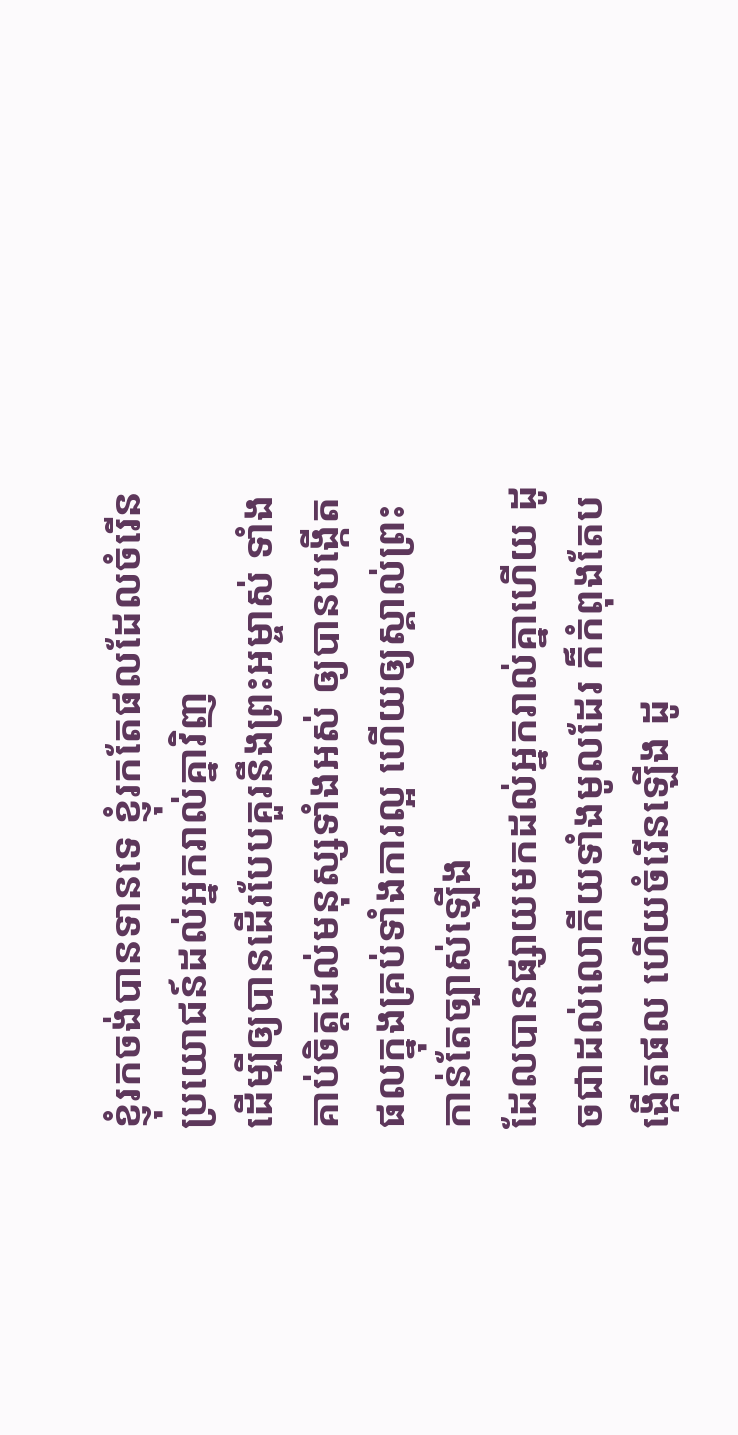ខ្ញុំរកចង់បានទានទេ ខ្ញុំរកតែផលដែលចំរើនប្រយោជន៍ដល់អ្នករាល់គ្នាវិញ
ដើម្បីឲ្យបានដើរបែបគួរនឹងព្រះអម្ចាស់ ទាំងគាប់ចិត្តដល់មនុស្សទាំងអស់ ឲ្យបានបង្កើតផលក្នុងគ្រប់ទាំងការល្អ ហើយឲ្យស្គាល់ព្រះកាន់តែច្បាស់ឡើង
ដែលបានផ្សាយមកដល់អ្នករាល់គ្នាហើយ ដូចជាដល់លោកីយទាំងមូលដែរ ក៏កំពុងតែបង្កើតផល ហើយចំរើនឡើង ដូ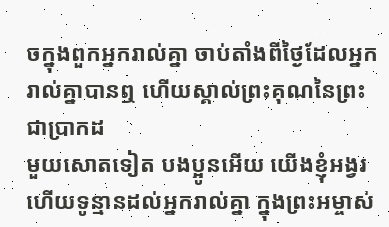ចក្នុងពួកអ្នករាល់គ្នា ចាប់តាំងពីថ្ងៃដែលអ្នករាល់គ្នាបានឮ ហើយស្គាល់ព្រះគុណនៃព្រះជាប្រាកដ
មួយសោតទៀត បងប្អូនអើយ យើងខ្ញុំអង្វរ ហើយទូន្មានដល់អ្នករាល់គ្នា ក្នុងព្រះអម្ចាស់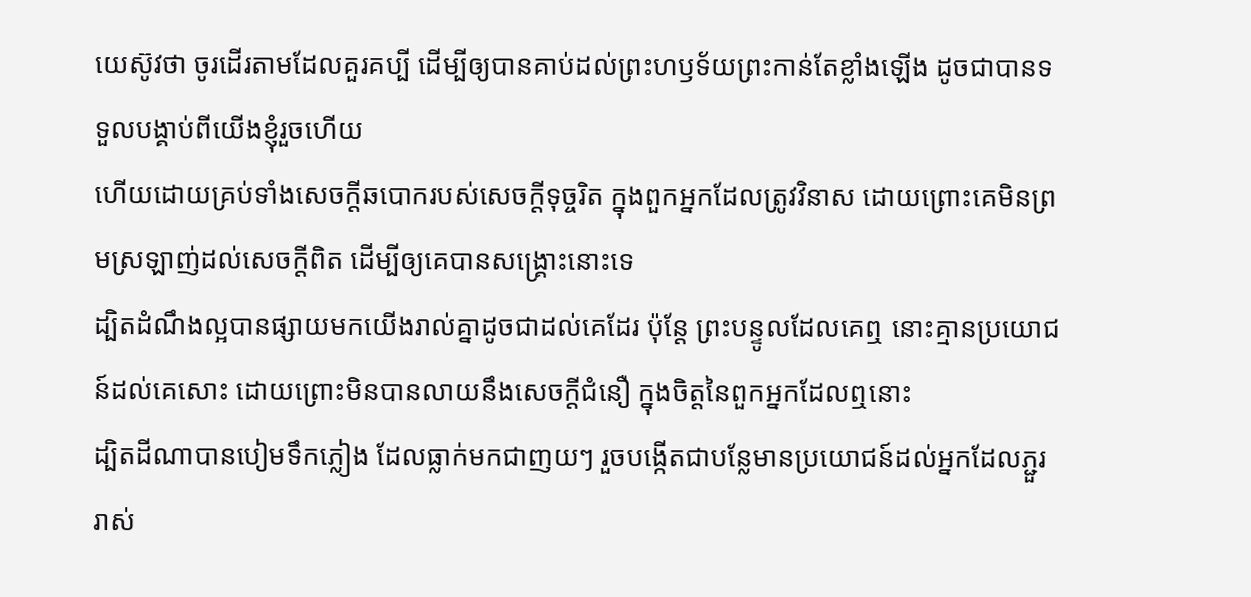យេស៊ូវថា ចូរដើរតាមដែលគួរគប្បី ដើម្បីឲ្យបានគាប់ដល់ព្រះហឫទ័យព្រះកាន់តែខ្លាំងឡើង ដូចជាបានទទួលបង្គាប់ពីយើងខ្ញុំរួចហើយ
ហើយដោយគ្រប់ទាំងសេចក្ដីឆបោករបស់សេចក្ដីទុច្ចរិត ក្នុងពួកអ្នកដែលត្រូវវិនាស ដោយព្រោះគេមិនព្រមស្រឡាញ់ដល់សេចក្ដីពិត ដើម្បីឲ្យគេបានសង្គ្រោះនោះទេ
ដ្បិតដំណឹងល្អបានផ្សាយមកយើងរាល់គ្នាដូចជាដល់គេដែរ ប៉ុន្តែ ព្រះបន្ទូលដែលគេឮ នោះគ្មានប្រយោជន៍ដល់គេសោះ ដោយព្រោះមិនបានលាយនឹងសេចក្ដីជំនឿ ក្នុងចិត្តនៃពួកអ្នកដែលឮនោះ
ដ្បិតដីណាបានបៀមទឹកភ្លៀង ដែលធ្លាក់មកជាញយៗ រួចបង្កើតជាបន្លែមានប្រយោជន៍ដល់អ្នកដែលភ្ជួររាស់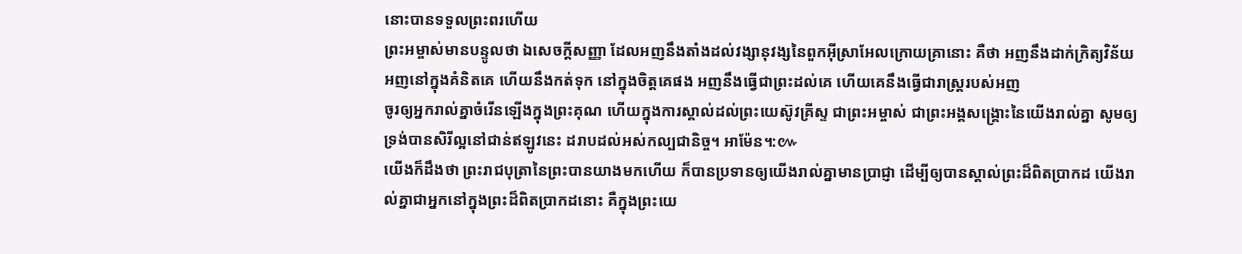នោះបានទទួលព្រះពរហើយ
ព្រះអម្ចាស់មានបន្ទូលថា ឯសេចក្ដីសញ្ញា ដែលអញនឹងតាំងដល់វង្សានុវង្សនៃពួកអ៊ីស្រាអែលក្រោយគ្រានោះ គឺថា អញនឹងដាក់ក្រិត្យវិន័យអញនៅក្នុងគំនិតគេ ហើយនឹងកត់ទុក នៅក្នុងចិត្តគេផង អញនឹងធ្វើជាព្រះដល់គេ ហើយគេនឹងធ្វើជារាស្ត្ររបស់អញ
ចូរឲ្យអ្នករាល់គ្នាចំរើនឡើងក្នុងព្រះគុណ ហើយក្នុងការស្គាល់ដល់ព្រះយេស៊ូវគ្រីស្ទ ជាព្រះអម្ចាស់ ជាព្រះអង្គសង្គ្រោះនៃយើងរាល់គ្នា សូមឲ្យទ្រង់បានសិរីល្អនៅជាន់ឥឡូវនេះ ដរាបដល់អស់កល្បជានិច្ច។ អាម៉ែន។:៚
យើងក៏ដឹងថា ព្រះរាជបុត្រានៃព្រះបានយាងមកហើយ ក៏បានប្រទានឲ្យយើងរាល់គ្នាមានប្រាជ្ញា ដើម្បីឲ្យបានស្គាល់ព្រះដ៏ពិតប្រាកដ យើងរាល់គ្នាជាអ្នកនៅក្នុងព្រះដ៏ពិតប្រាកដនោះ គឺក្នុងព្រះយេ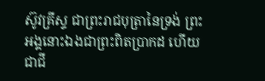ស៊ូវគ្រីស្ទ ជាព្រះរាជបុត្រានៃទ្រង់ ព្រះអង្គនោះឯងជាព្រះពិតប្រាកដ ហើយជាជី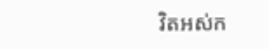វិតអស់ក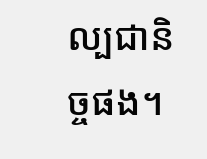ល្បជានិច្ចផង។